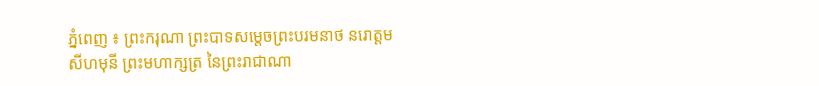ភ្នំពេញ ៖ ព្រះករុណា ព្រះបាទសម្តេចព្រះបរមនាថ នរោត្តម សីហមុនី ព្រះមហាក្សត្រ នៃព្រះរាជាណា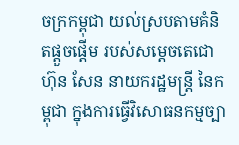ចក្រកម្ពុជា យល់ស្របតាមគំនិតផ្តួចផ្តើម របស់សម្តេចតេជោ ហ៊ុន សែន នាយករដ្ឋមន្ដ្រី នៃកម្ពុជា ក្នុងការធ្វើវិសោធនកម្មច្បា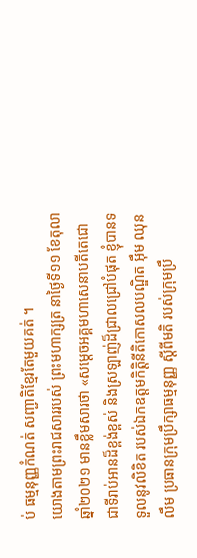ប់ ធម្មនុញ្ញកំណត់ សញ្ជាតិខ្មែរតែមួយគត់ ។
យោងតាមព្រះរាជសាររបស់ ព្រះមហាក្សត្រ នាថ្ងៃទី១១ ខែតុលា ឆ្នាំ២០២១ មានខ្លឹមសារថា «សម្តេចអគ្គមហាសេនាបតីតេជោ ជាទីរាប់អានដ៏ខ្ពង់ខ្ពស់ និងស្រឡាញ់ដ៏ជ្រាលជ្រៅបំផុត ខ្ញុំបានទទួលនូវលិខិត របស់ឯកឧត្តមកិត្តិនីតិកោសលបណ្ឌិត អ៊ឹម ឈុនលឹម ប្រធានក្រុមប្រឹក្សាធម្មនុញ្ញ ស្តីពីមតិ របស់ក្រុមប្រឹ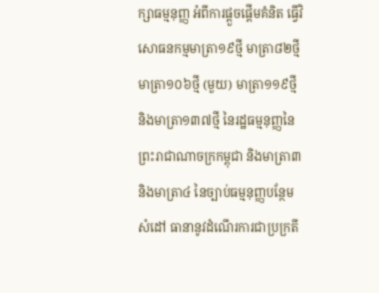ក្សាធម្មនុញ្ញ អំពីការផ្តួចផ្តើមគំនិត ធ្វើវិសោធនកម្មមាត្រា១៩ថ្មី មាត្រា៨២ថ្មី មាត្រា១០៦ថ្មី (មួយ) មាត្រា១១៩ថ្មី និងមាត្រា១៣៧ថ្មី នៃរដ្ឋធម្មនុញ្ញនៃព្រះរាជាណាចក្រកម្ពុជា និងមាត្រា៣ និងមាត្រា៤ នៃច្បាប់ធម្មនុញ្ញបន្ថែមសំដៅ ធានានូវដំណើរការជាប្រក្រតី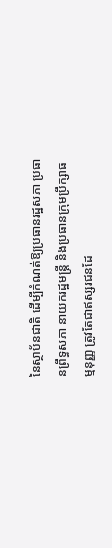នៃស្ថាប័នជាតិ ដើម្បីកំណត់ឱ្យប្រធានរដ្ឋសភា ប្រធានព្រឹទ្ធសភា នាយករដ្ឋមន្ត្រី និងប្រធានក្រុមប្រឹក្សាធម្មនុញ្ញ ត្រូវតែជាឥស្សរជនដែ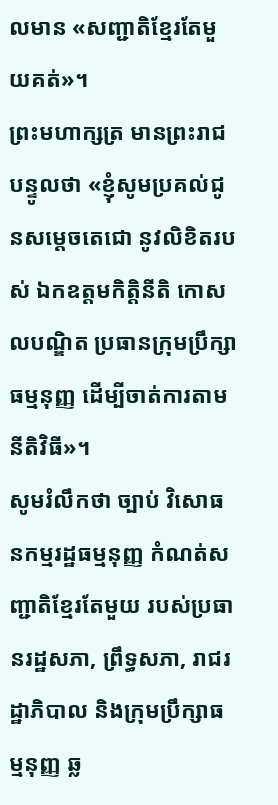លមាន «សញ្ជាតិខ្មែរតែមួយគត់»។
ព្រះមហាក្សត្រ មានព្រះរាជបន្ទូលថា «ខ្ញុំសូមប្រគល់ជូនសម្តេចតេជោ នូវលិខិតរបស់ ឯកឧត្តមកិត្តិនីតិ កោសលបណ្ឌិត ប្រធានក្រុមប្រឹក្សាធម្មនុញ្ញ ដើម្បីចាត់ការតាមនីតិវិធី»។
សូមរំលឹកថា ច្បាប់ វិសោធនកម្មរដ្ឋធម្មនុញ្ញ កំណត់សញ្ជាតិខ្មែរតែមួយ របស់ប្រធានរដ្ឋសភា, ព្រឹទ្ធសភា, រាជរដ្ឋាភិបាល និងក្រុមប្រឹក្សាធម្មនុញ្ញ ឆ្ល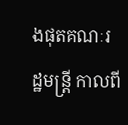ងផុតគណៈរដ្ឋមន្រ្តី កាលពី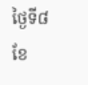ថ្ងៃទី៨ ខែ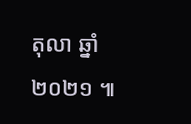តុលា ឆ្នាំ ២០២១ ៕